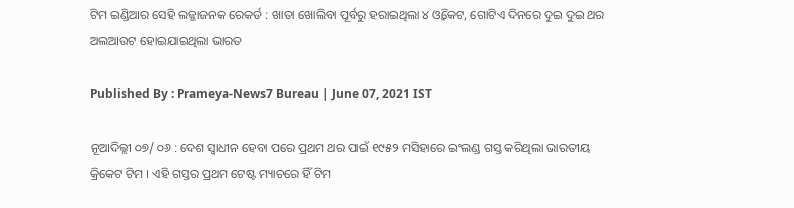ଟିମ ଇଣ୍ଡିଆର ସେହି ଲଜ୍ଜାଜନକ ରେକର୍ଡ : ଖାତା ଖୋଲିବା ପୂର୍ବରୁ ହରାଇଥିଲା ୪ ଓ୍ବିକେଟ, ଗୋଟିଏ ଦିନରେ ଦୁଇ ଦୁଇ ଥର ଅଲଆଉଟ ହୋଇଯାଇଥିଲା ଭାରତ

Published By : Prameya-News7 Bureau | June 07, 2021 IST

ନୂଆଦିଲ୍ଲୀ ୦୭/ ୦୬ : ଦେଶ ସ୍ବାଧୀନ ହେବା ପରେ ପ୍ରଥମ ଥର ପାଇଁ ୧୯୫୨ ମସିହାରେ ଇଂଲଣ୍ଡ ଗସ୍ତ କରିଥିଲା ଭାରତୀୟ କ୍ରିକେଟ ଟିମ । ଏହି ଗସ୍ତର ପ୍ରଥମ ଟେଷ୍ଟ ମ୍ୟାଚରେ ହିଁ ଟିମ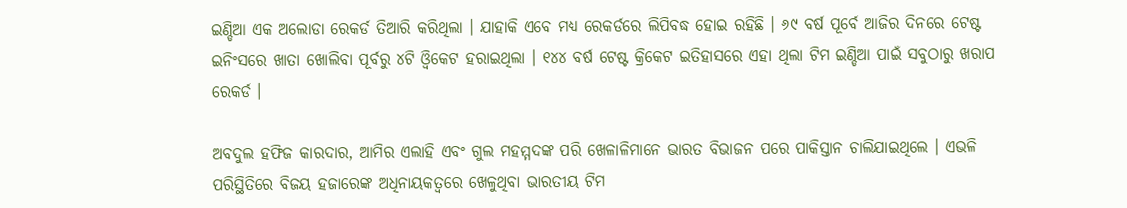ଇଣ୍ଡିଆ ଏକ ଅଲୋଡା ରେକର୍ଡ ତିଆରି କରିଥିଲା । ଯାହାକି ଏବେ ମଧ୍ୟ ରେକର୍ଡରେ ଲିପିବଦ୍ଧ ହୋଇ ରହିଛି । ୬୯ ବର୍ଷ ପୂର୍ବେ ଆଜିର ଦିନରେ ଟେଷ୍ଟ ଇନିଂସରେ ଖାତା ଖୋଲିବା ପୂର୍ବରୁ ୪ଟି ଓ୍ବିକେଟ ହରାଇଥିଲା । ୧୪୪ ବର୍ଷ ଟେଷ୍ଟ କ୍ରିକେଟ ଇତିହାସରେ ଏହା ଥିଲା ଟିମ ଇଣ୍ଡିଆ ପାଇଁ ସବୁଠାରୁ ଖରାପ ରେକର୍ଡ ।

ଅବଦୁଲ ହଫିଜ କାରଦାର, ଆମିର ଏଲାହି ଏବଂ ଗୁଲ ମହମ୍ମଦଙ୍କ ପରି ଖେଳାଳିମାନେ ଭାରତ ବିଭାଜନ ପରେ ପାକିସ୍ତାନ ଚାଲିଯାଇଥିଲେ । ଏଭଳି ପରିସ୍ଥିତିରେ ବିଜୟ ହଜାରେଙ୍କ ଅଧିନାୟକତ୍ବରେ ଖେଳୁଥିବା ଭାରତୀୟ ଟିମ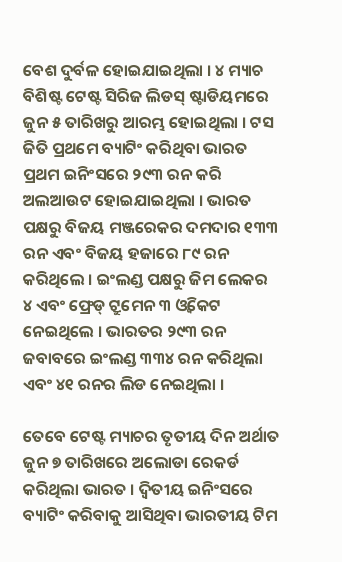ବେଶ ଦୁର୍ବଳ ହୋଇଯାଇଥିଲା । ୪ ମ୍ୟାଚ ବିଶିଷ୍ଟ ଟେଷ୍ଟ ସିରିଜ ଲିଡସ୍‌ ଷ୍ଟାଡିୟମରେ ଜୁନ ୫ ତାରିଖରୁ ଆରମ୍ଭ ହୋଇଥିଲା । ଟସ ଜିତି ପ୍ରଥମେ ବ୍ୟାଟିଂ କରିଥିବା ଭାରତ ପ୍ରଥମ ଇନିଂସରେ ୨୯୩ ରନ କରି ଅଲଆଉଟ ହୋଇଯାଇଥିଲା । ଭାରତ ପକ୍ଷରୁ ବିଜୟ ମଞ୍ଜରେକର ଦମଦାର ୧୩୩ ରନ ଏବଂ ବିଜୟ ହଜାରେ ୮୯ ରନ କରିଥିଲେ । ଇଂଲଣ୍ଡ ପକ୍ଷରୁ ଜିମ ଲେକର ୪ ଏବଂ ଫ୍ରେଡ୍‌ ଟ୍ରୁମେନ ୩ ଓ୍ବିକେଟ ନେଇଥିଲେ । ଭାରତର ୨୯୩ ରନ ଜବାବରେ ଇଂଲଣ୍ଡ ୩୩୪ ରନ କରିଥିଲା ଏବଂ ୪୧ ରନର ଲିଡ ନେଇଥିଲା ।

ତେବେ ଟେଷ୍ଟ ମ୍ୟାଚର ତୃତୀୟ ଦିନ ଅର୍ଥାତ ଜୁନ ୭ ତାରିଖରେ ଅଲୋଡା ରେକର୍ଡ କରିଥିଲା ଭାରତ । ଦ୍ବିତୀୟ ଇନିଂସରେ ବ୍ୟାଟିଂ କରିବାକୁ ଆସିଥିବା ଭାରତୀୟ ଟିମ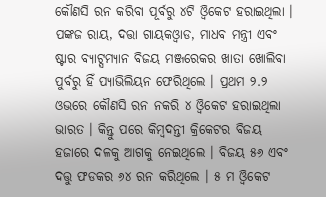କୌଣସି ରନ କରିବା ପୂର୍ବରୁ ୪ଟି ଓ୍ବିକେଟ ହରାଇଥିଲା । ପଙ୍କଜ ରାୟ, ଦତ୍ତା ଗାୟକଓ୍ବାଡ, ମାଧବ ମନ୍ତ୍ରୀ ଏବଂ ଷ୍ଟାର ବ୍ୟାଟ୍ସମ୍ୟାନ ବିଜୟ ମଞ୍ଜରେକର ଖାତା ଖୋଲିବା ପୁର୍ବରୁ ହିଁ ପ୍ୟାଭିଲିୟନ ଫେରିଥିଲେ । ପ୍ରଥମ ୨.୨ ଓଭରେ କୌଣସି ରନ ନକରି ୪ ଓ୍ବିକେଟ ହରାଇଥିଲା ଭାରତ । କିନ୍ତୁ ପରେ କିମ୍ବଦନ୍ତୀ କ୍ରିକେଟର ବିଜୟ ହଜାରେ ଦଳକୁ ଆଗକୁ ନେଇଥିଲେ । ବିଜୟ ୫୬ ଏବଂ ଦତ୍ତୁ ଫଡକର ୬୪ ରନ କରିଥିଲେ । ୫ ମ ଓ୍ବିକେଟ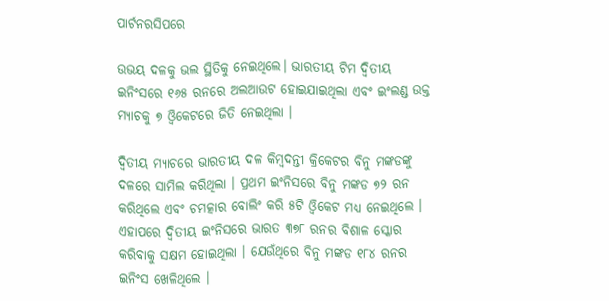ପାର୍ଟନରସିପରେ

ଉଭୟ ଦଳକୁ ଭଲ ସ୍ଥିତିକୁ ନେଇଥିଲେ। ଭାରତୀୟ ଟିମ ଦ୍ବିତୀୟ ଇନିଂସରେ ୧୬୫ ରନରେ ଅଲଆଉଟ ହୋଇଯାଇଥିଲା ଏବଂ ଇଂଲଣ୍ଡ ଉକ୍ତ ମ୍ୟାଚକୁ ୭ ଓ୍ବିକେଟରେ ଜିତି ନେଇଥିଲା ।

ଦ୍ବିତୀୟ ମ୍ୟାଚରେ ଭାରତୀୟ ଦଳ କିମ୍ବଦନ୍ତୀ କ୍ରିକେଟର ବିନୁ ମଙ୍କଡଙ୍କୁ ଦଳରେ ସାମିଲ କରିଥିଲା । ପ୍ରଥମ ଇଂନିସରେ ବିନୁ ମଙ୍କଡ ୭୨ ରନ କରିଥିଲେ ଏବଂ ଚମତ୍କାର ବୋଲିଂ କରି ୫ଟି ଓ୍ବିକେଟ ମଧ୍ୟ ନେଇଥିଲେ । ଏହାପରେ ଦ୍ବିତୀୟ ଇଂନିସରେ ଭାରତ ୩୭୮ ରନର ବିଶାଳ ସ୍କୋର କରିବାକୁ ସକ୍ଷମ ହୋଇଥିଲା । ଯେଉଁଥିରେ ବିନୁ ମଙ୍କଡ ୧୮୪ ରନର ଇନିଂସ ଖେଳିଥିଲେ ।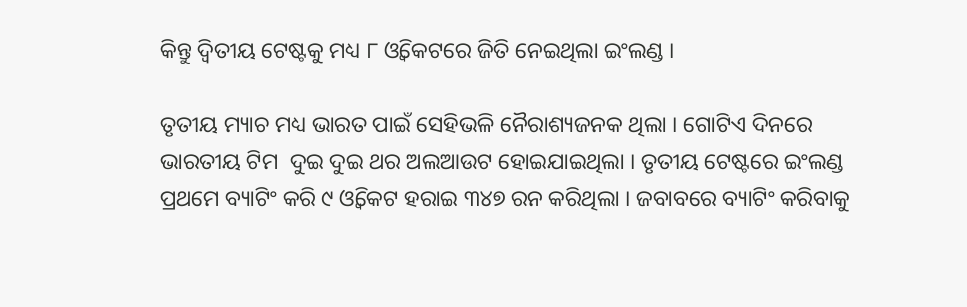କିନ୍ତୁ ଦ୍ବିତୀୟ ଟେଷ୍ଟକୁ ମଧ୍ୟ ୮ ଓ୍ବିକେଟରେ ଜିତି ନେଇଥିଲା ଇଂଲଣ୍ଡ ।

ତୃତୀୟ ମ୍ୟାଚ ମଧ୍ୟ ଭାରତ ପାଇଁ ସେହିଭଳି ନୈରାଶ୍ୟଜନକ ଥିଲା । ଗୋଟିଏ ଦିନରେ ଭାରତୀୟ ଟିମ  ଦୁଇ ଦୁଇ ଥର ଅଲଆଉଟ ହୋଇଯାଇଥିଲା । ତୃତୀୟ ଟେଷ୍ଟରେ ଇଂଲଣ୍ଡ ପ୍ରଥମେ ବ୍ୟାଟିଂ କରି ୯ ଓ୍ବିକେଟ ହରାଇ ୩୪୭ ରନ କରିଥିଲା । ଜବାବରେ ବ୍ୟାଟିଂ କରିବାକୁ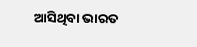ଆସିଥିବା ଭାରତ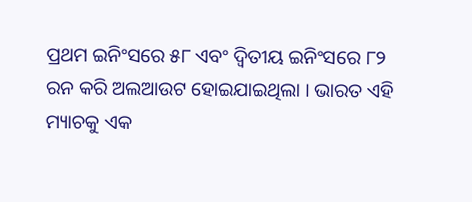ପ୍ରଥମ ଇନିଂସରେ ୫୮ ଏବଂ ଦ୍ବିତୀୟ ଇନିଂସରେ ୮୨ ରନ କରି ଅଲଆଉଟ ହୋଇଯାଇଥିଲା । ଭାରତ ଏହି ମ୍ୟାଚକୁ ଏକ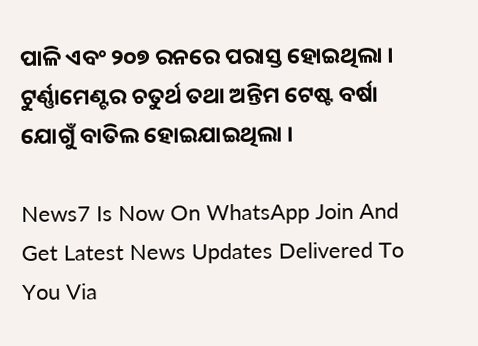ପାଳି ଏବଂ ୨୦୭ ରନରେ ପରାସ୍ତ ହୋଇଥିଲା । ଟୁର୍ଣ୍ଣାମେଣ୍ଟର ଚତୁର୍ଥ ତଥା ଅନ୍ତିମ ଟେଷ୍ଟ ବର୍ଷା ଯୋଗୁଁ ବାତିଲ ହୋଇଯାଇଥିଲା ।

News7 Is Now On WhatsApp Join And Get Latest News Updates Delivered To You Via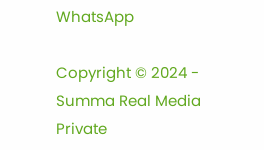WhatsApp

Copyright © 2024 - Summa Real Media Private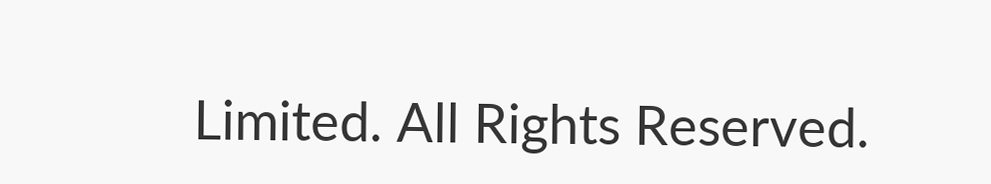Limited. All Rights Reserved.